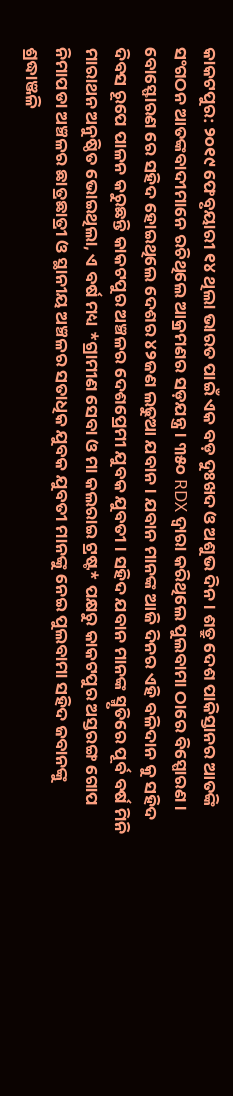କାକଟପୁର: ୨୦୧୯ ଫେବୃୟାରୀ ୧୪ ଥିଲା ଭାରତ ପାଇଁ ଏକ ବଡ଼ ଦୁଃଖଦ ଓ ଅଶୁଭ ଦିନ । ଶତ୍ରୁ ଦେଶ ପାକିସ୍ତାନର ଆତଙ୍କି ସଂଗଠନ ଆତଙ୍କବାଦୀମାନେ ରଚିଥିଲେ ଆକ୍ରମଣର ସଡ଼ଯନ୍ତ୍ର । ୩୫୦ RDX ଦ୍ୱାରା କରିଥିଲେ ପୁଲବାମା ଠାରେ ବିସ୍ପୋରଣ । ବୋସ୍ଫୋରଣ ରେ ସହିଦ ହୋଇଥିଲେ ଦେଶର ୪୨ଜଣ ଲଢୁଆ ଯବାନ । ଯବାନ ମାନଙ୍କ ଆଜି ଦିନର ଏହି ବଳିଦାନ କୁ ସହିଦ ଦିବସ ରୂପେ ପାଳନ କରୁଛନ୍ତି କାକଟପୁର ଅଞ୍ଚଳର ଦେଶପ୍ରେମୀ ଯୁବକ ଯୁବତୀ । ସହିଦ ଯବାନ ମାନଙ୍କ ସ୍ମୃତିରେ ପୂର୍ବ ବର୍ଷ ମିନି ମାରାଥନ ଅନୁଷ୍ଠିତ ଭୋଇଥିଲା, ଏ ବର୍ଷ ମଧ୍ୟ *ଗ୍ରାମୀଣ ସେବା ଓ ମା କଲରାଇ ଟ୍ରଷ୍ଟ* ପକ୍ଷରୁ କାକଟପୁର ଅସ୍ତରଙ୍ଗ ଗୋପ ନିମାପଡା ଅଞ୍ଚଳର ଛାତ୍ରଛାତ୍ରୀ ଓ ସ୍ଥାନୀୟ ଅଞ୍ଚଳର ସତାଧିକ ଯୁବକ ଯୁବତୀ ମାନଙ୍କୁ ନେଇ ପୁଲବାମା ସହିଦ ଜବାନଙ୍କୁ ଶ୍ରଦ୍ଧାଞ୍ଜଳି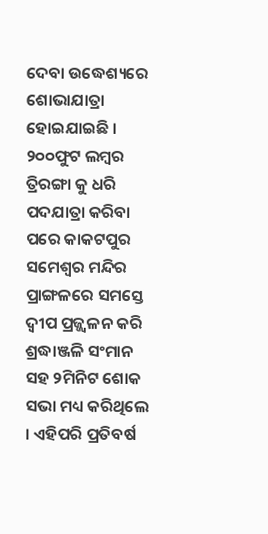ଦେବା ଉଦ୍ଧେଶ୍ୟରେ ଶୋଭାଯାତ୍ରା ହୋଇଯାଇଛି ।
୨୦୦ଫୁଟ ଲମ୍ବର ତ୍ରିରଙ୍ଗା କୁ ଧରି ପଦଯାତ୍ରା କରିବା ପରେ କାକଟପୁର ସମେଶ୍ବର ମନ୍ଦିର ପ୍ରାଙ୍ଗଳରେ ସମସ୍ତେ ଦ୍ୱୀପ ପ୍ରଜ୍ଜ୍ୱଳନ କରି ଶ୍ରଦ୍ଧାଞ୍ଜଳି ସଂମାନ ସହ ୨ମିନିଟ ଶୋକ ସଭା ମଧ୍ୟ କରିଥିଲେ । ଏହିପରି ପ୍ରତିବର୍ଷ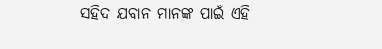ସହିଦ ଯବାନ ମାନଙ୍କ ପାଇଁ ଏହି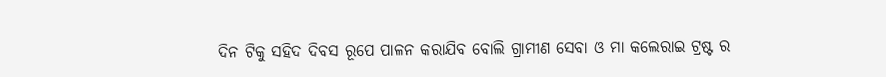ଦିନ ଟିକୁ ସହିଦ ଦିବସ ରୂପେ ପାଳନ କରାଯିବ ବୋଲି ଗ୍ରାମୀଣ ସେବା ଓ ମା କଲେରାଇ ଟ୍ରଷ୍ଟ ର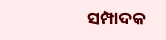ସମ୍ପାଦକ